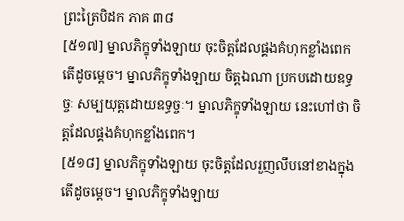ព្រះត្រៃបិដក ភាគ ៣៨
[៥១៧] ម្នាលភិក្ខុទាំងឡាយ ចុះចិត្តដែលផ្គងគំហុកខ្លាំងពេក តើដូចម្តេច។ ម្នាលភិក្ខុទាំងឡាយ ចិត្តឯណា ប្រកបដោយឧទ្ធច្ចៈ សម្បយុត្តដោយឧទ្ធច្ចៈ។ ម្នាលភិក្ខុទាំងឡាយ នេះហៅថា ចិត្តដែលផ្គងគំហុកខ្លាំងពេក។
[៥១៨] ម្នាលភិក្ខុទាំងឡាយ ចុះចិត្តដែលរួញលឹបនៅខាងក្នុង តើដូចម្តេច។ ម្នាលភិក្ខុទាំងឡាយ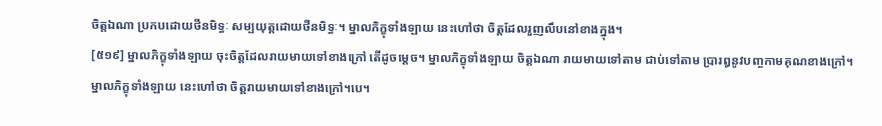ចិត្តឯណា ប្រកបដោយថីនមិទ្ធៈ សម្បយុត្តដោយថីនមិទ្ធៈ។ ម្នាលភិក្ខុទាំងឡាយ នេះហៅថា ចិត្តដែលរួញលឹបនៅខាងក្នុង។
[៥១៩] ម្នាលភិក្ខុទាំងឡាយ ចុះចិត្តដែលរាយមាយទៅខាងក្រៅ តើដូចម្តេច។ ម្នាលភិក្ខុទាំងឡាយ ចិត្តឯណា រាយមាយទៅតាម ជាប់ទៅតាម ប្រារឰនូវបញ្ចកាមគុណខាងក្រៅ។ ម្នាលភិក្ខុទាំងឡាយ នេះហៅថា ចិត្តរាយមាយទៅខាងក្រៅ។បេ។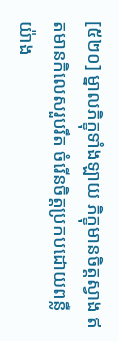[៥២០] ម្នាលភិក្ខុទាំងឡាយ ភិក្ខុមានចិត្តស្វាង ឥតមានកិលេសរួបរឹត ចំរើនចិត្តប្រកបដោយពន្លឺ យ៉ាង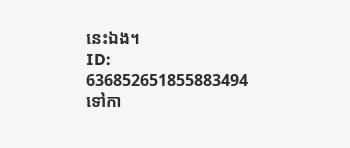នេះឯង។
ID: 636852651855883494
ទៅកា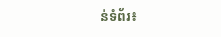ន់ទំព័រ៖